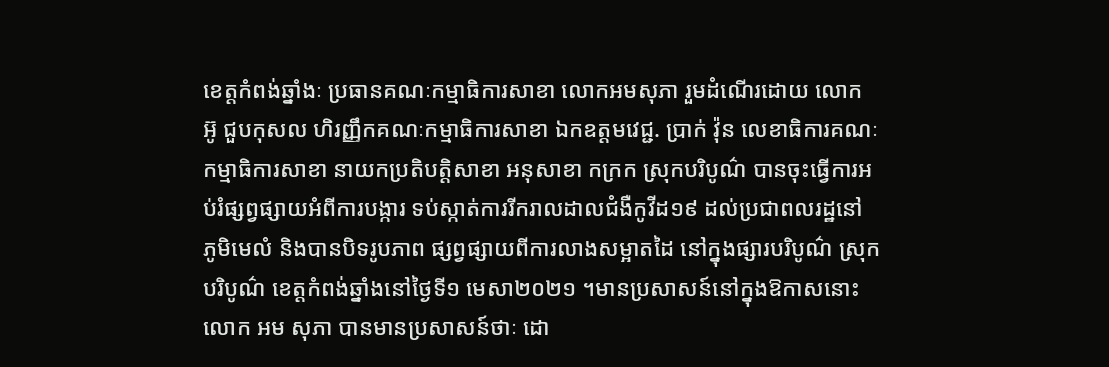ខេត្តកំពង់ឆ្នាំងៈ ប្រធានគណៈកម្មាធិការសាខា លោកអមសុភា រួមដំណើរដោយ លោក អ៊ូ ជួបកុសល ហិរញ្ញឹកគណៈកម្មាធិការសាខា ឯកឧត្ដមវេជ្ជ. ប្រាក់ វ៉ុន លេខាធិការគណៈកម្មាធិការសាខា នាយកប្រតិបត្តិសាខា អនុសាខា កក្រក ស្រុកបរិបូណ៌ បានចុះធ្វើការអប់រំផ្សព្វផ្សាយអំពីការបង្ការ ទប់ស្កាត់ការរីករាលដាលជំងឺកូវីដ១៩ ដល់ប្រជាពលរដ្ឋនៅ ភូមិមេលំ និងបានបិទរូបភាព ផ្សព្វផ្សាយពីការលាងសម្អាតដៃ នៅក្នុងផ្សារបរិបូណ៌ ស្រុកបរិបូណ៌ ខេត្តកំពង់ឆ្នាំងនៅថ្ងៃទី១ មេសា២០២១ ។មានប្រសាសន៍នៅក្នុងឱកាសនោះ លោក អម សុភា បានមានប្រសាសន៍ថាៈ ដោ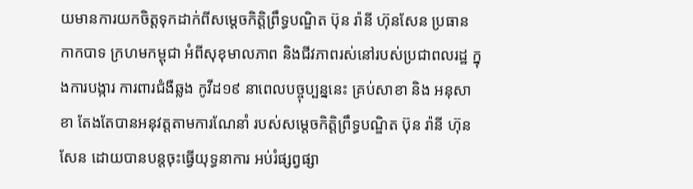យមានការយកចិត្តទុកដាក់ពីសម្តេចកិត្តិព្រឹទ្ធបណ្ឌិត ប៊ុន រ៉ានី ហ៊ុនសែន ប្រធានកាកបាទ ក្រហមកម្ពុជា អំពីសុខុមាលភាព និងជីវភាពរស់នៅរបស់ប្រជាពលរដ្ឋ ក្នុងការបង្ការ ការពារជំងឺឆ្លង កូវីដ១៩ នាពេលបច្ចុប្បន្ននេះ គ្រប់សាខា និង អនុសាខា តែងតែបានអនុវត្តតាមការណែនាំ របស់សម្តេចកិត្តិព្រឹទ្ធបណ្ឌិត ប៊ុន រ៉ានី ហ៊ុន សែន ដោយបានបន្តចុះធ្វើយុទ្ធនាការ អប់រំផ្សព្វផ្សា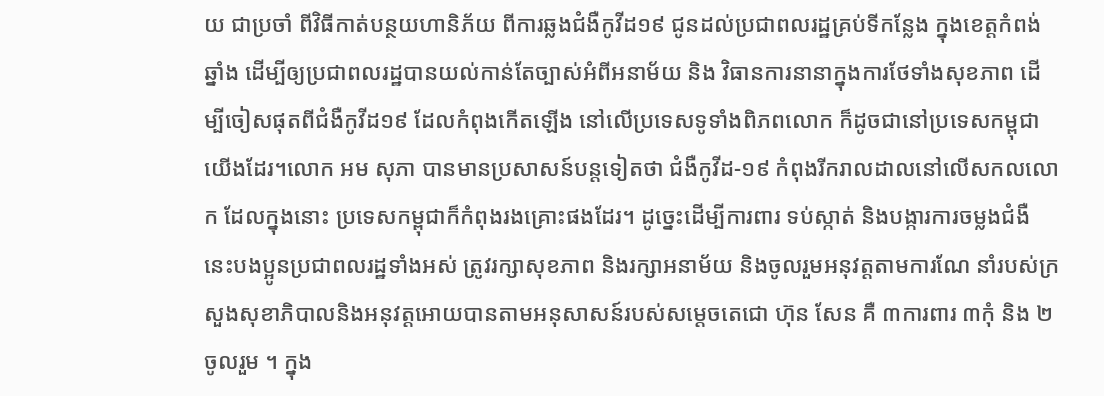យ ជាប្រចាំ ពីវិធីកាត់បន្ថយហានិភ័យ ពីការឆ្លងជំងឺកូវីដ១៩ ជូនដល់ប្រជាពលរដ្ឋគ្រប់ទីកន្លែង ក្នុងខេត្តកំពង់ឆ្នាំង ដើម្បីឲ្យប្រជាពលរដ្ឋបានយល់កាន់តែច្បាស់អំពីអនាម័យ និង វិធានការនានាក្នុងការថែទាំងសុខភាព ដើម្បីចៀសផុតពីជំងឺកូវីដ១៩ ដែលកំពុងកើតឡើង នៅលើប្រទេសទូទាំងពិភពលោក ក៏ដូចជានៅប្រទេសកម្ពុជាយើងដែរ។លោក អម សុភា បានមានប្រសាសន៍បន្តទៀតថា ជំងឺកូវីដ-១៩ កំពុងរីករាលដាលនៅលើសកលលោក ដែលក្នុងនោះ ប្រទេសកម្ពុជាក៏កំពុងរងគ្រោះផងដែរ។ ដូច្នេះដើម្បីការពារ ទប់ស្កាត់ និងបង្ការការចម្លងជំងឺ នេះបងប្អូនប្រជាពលរដ្ឋទាំងអស់ ត្រូវរក្សាសុខភាព និងរក្សាអនាម័យ និងចូលរួមអនុវត្តតាមការណែ នាំរបស់ក្រសួងសុខាភិបាលនិងអនុវត្តអោយបានតាមអនុសាសន៍របស់សម្តេចតេជោ ហ៊ុន សែន គឺ ៣ការពារ ៣កុំ និង ២ចូលរួម ។ ក្នុង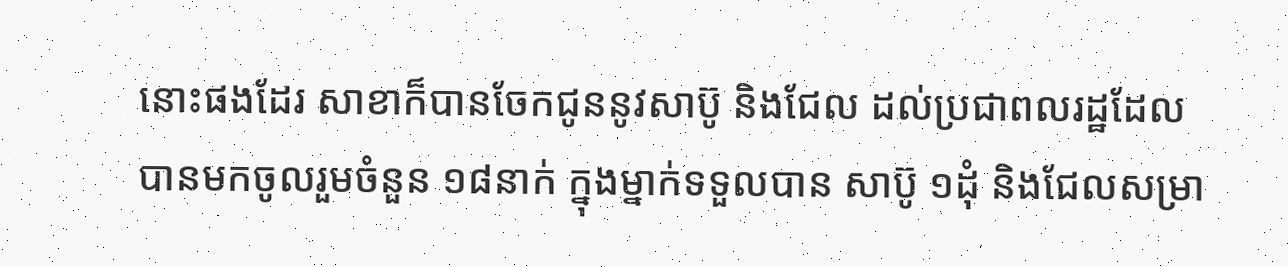នោះផងដែរ សាខាក៏បានចែកជូននូវសាប៊ូ និងជែល ដល់ប្រជាពលរដ្ឋដែលបានមកចូលរួមចំនួន ១៨នាក់ ក្នុងម្នាក់ទទួលបាន សាប៊ូ ១ដុំ និងជែលសម្រា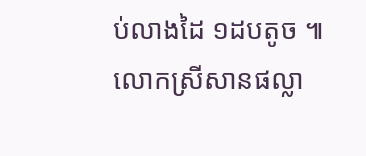ប់លាងដៃ ១ដបតូច ៕ លោកស្រីសានផល្លា